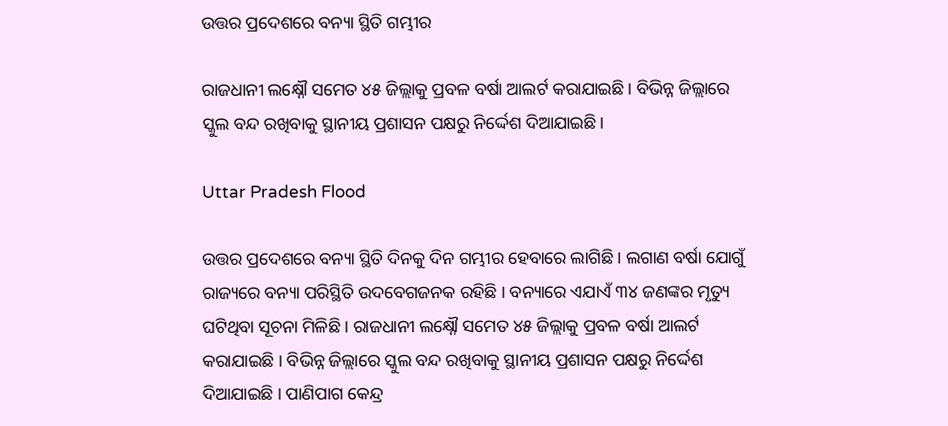ଉତ୍ତର ପ୍ରଦେଶରେ ବନ୍ୟା ସ୍ଥିତି ଗମ୍ଭୀର

ରାଜଧାନୀ ଲକ୍ଷ୍ନୌ ସମେତ ୪୫ ଜିଲ୍ଲାକୁ ପ୍ରବଳ ବର୍ଷା ଆଲର୍ଟ କରାଯାଇଛି। ବିଭିନ୍ନ ଜିଲ୍ଲାରେ ସ୍କୁଲ ବନ୍ଦ ରଖିବାକୁ ସ୍ଥାନୀୟ ପ୍ରଶାସନ ପକ୍ଷରୁ ନିର୍ଦ୍ଦେଶ ଦିଆଯାଇଛି।

Uttar Pradesh Flood

ଉତ୍ତର ପ୍ରଦେଶରେ ବନ୍ୟା ସ୍ଥିତି ଦିନକୁ ଦିନ ଗମ୍ଭୀର ହେବାରେ ଲାଗିଛି । ଲଗାଣ ବର୍ଷା ଯୋଗୁଁ ରାଜ୍ୟରେ ବନ୍ୟା ପରିସ୍ଥିତି ଉଦବେଗଜନକ ରହିଛି । ବନ୍ୟାରେ ଏଯାଏଁ ୩୪ ଜଣଙ୍କର ମୃତ୍ୟୁ ଘଟିଥିବା ସୂଚନା ମିଳିଛି । ରାଜଧାନୀ ଲକ୍ଷ୍ନୌ ସମେତ ୪୫ ଜିଲ୍ଲାକୁ ପ୍ରବଳ ବର୍ଷା ଆଲର୍ଟ କରାଯାଇଛି । ବିଭିନ୍ନ ଜିଲ୍ଲାରେ ସ୍କୁଲ ବନ୍ଦ ରଖିବାକୁ ସ୍ଥାନୀୟ ପ୍ରଶାସନ ପକ୍ଷରୁ ନିର୍ଦ୍ଦେଶ ଦିଆଯାଇଛି । ପାଣିପାଗ କେନ୍ଦ୍ର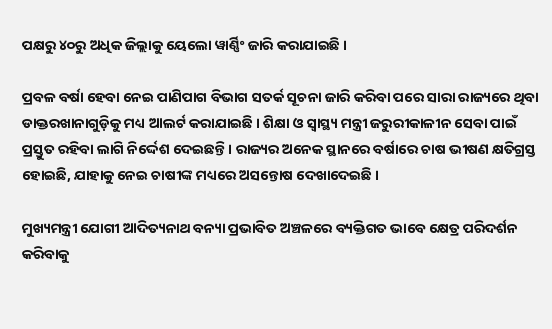ପକ୍ଷରୁ ୪୦ରୁ ଅଧିକ ଜିଲ୍ଲାକୁ ୟେଲୋ ୱାର୍ଣ୍ଣିଂ ଜାରି କରାଯାଇଛି ।

ପ୍ରବଳ ବର୍ଷା ହେବା ନେଇ ପାଣିପାଗ ବିଭାଗ ସତର୍କ ସୂଚନା ଜାରି କରିବା ପରେ ସାରା ରାଜ୍ୟରେ ଥିବା ଡାକ୍ତରଖାନାଗୁଡ଼ିକୁ ମଧ୍ୟ ଆଲର୍ଟ କରାଯାଇଛି । ଶିକ୍ଷା ଓ ସ୍ୱାସ୍ଥ୍ୟ ମନ୍ତ୍ରୀ ଜରୁରୀକାଳୀନ ସେବା ପାଇଁ ପ୍ରସ୍ତୁତ ରହିବା ଲାଗି ନିର୍ଦ୍ଦେଶ ଦେଇଛନ୍ତି । ରାଜ୍ୟର ଅନେକ ସ୍ଥାନରେ ବର୍ଷାରେ ଚାଷ ଭୀଷଣ କ୍ଷତିଗ୍ରସ୍ତ ହୋଇଛି, ଯାହାକୁ ନେଇ ଚାଷୀଙ୍କ ମଧ୍ୟରେ ଅସନ୍ତୋଷ ଦେଖାଦେଇଛି ।

ମୁଖ୍ୟମନ୍ତ୍ରୀ ଯୋଗୀ ଆଦିତ୍ୟନାଥ ବନ୍ୟା ପ୍ରଭାବିତ ଅଞ୍ଚଳରେ ବ୍ୟକ୍ତିଗତ ଭାବେ କ୍ଷେତ୍ର ପରିଦର୍ଶନ କରିବାକୁ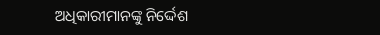ଅଧିକାରୀମାନଙ୍କୁ ନିର୍ଦ୍ଦେଶ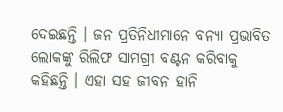ଦେଇଛନ୍ତି । ଜନ ପ୍ରତିନିଧୀମାନେ ବନ୍ୟା ପ୍ରଭାବିତ ଲୋକଙ୍କୁ ରିଲିଫ ସାମଗ୍ରୀ ବଣ୍ଟନ କରିବାକୁ କହିଛନ୍ତି । ଏହା ସହ ଜୀବନ ହାନି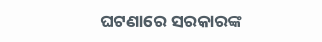ଘଟଣାରେ ସରକାରଙ୍କ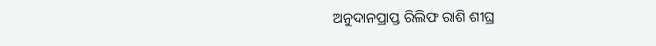ଅନୁଦାନପ୍ରାପ୍ତ ରିଲିଫ ରାଶି ଶୀଘ୍ର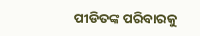ପୀଡିତଙ୍କ ପରିବାରକୁ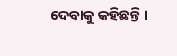ଦେବାକୁ କହିଛନ୍ତି ।